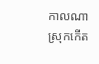កាលណាស្រុកកើត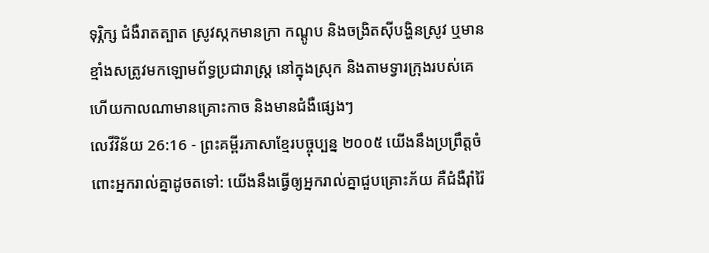ទុរ្ភិក្ស ជំងឺរាតត្បាត ស្រូវស្កកមានក្រា កណ្ដូប និងចង្រិតស៊ីបង្ហិនស្រូវ ឬមានខ្មាំងសត្រូវមកឡោមព័ទ្ធប្រជារាស្ត្រ នៅក្នុងស្រុក និងតាមទ្វារក្រុងរបស់គេ ហើយកាលណាមានគ្រោះកាច និងមានជំងឺផ្សេងៗ
លេវីវិន័យ 26:16 - ព្រះគម្ពីរភាសាខ្មែរបច្ចុប្បន្ន ២០០៥ យើងនឹងប្រព្រឹត្តចំពោះអ្នករាល់គ្នាដូចតទៅ: យើងនឹងធ្វើឲ្យអ្នករាល់គ្នាជួបគ្រោះភ័យ គឺជំងឺរ៉ាំរ៉ៃ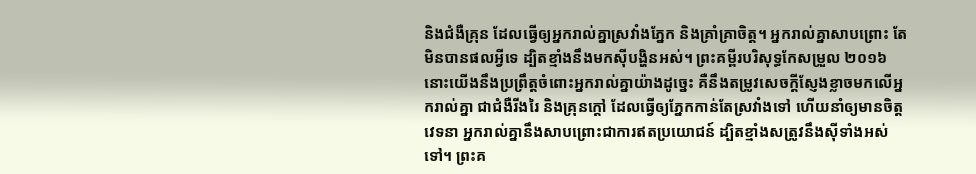និងជំងឺគ្រុន ដែលធ្វើឲ្យអ្នករាល់គ្នាស្រវាំងភ្នែក និងគ្រាំគ្រាចិត្ត។ អ្នករាល់គ្នាសាបព្រោះ តែមិនបានផលអ្វីទេ ដ្បិតខ្មាំងនឹងមកស៊ីបង្ហិនអស់។ ព្រះគម្ពីរបរិសុទ្ធកែសម្រួល ២០១៦ នោះយើងនឹងប្រព្រឹត្តចំពោះអ្នករាល់គ្នាយ៉ាងដូច្នេះ គឺនឹងតម្រូវសេចក្ដីស្ញែងខ្លាចមកលើអ្នករាល់គ្នា ជាជំងឺរីងរៃ និងគ្រុនក្តៅ ដែលធ្វើឲ្យភ្នែកកាន់តែស្រវាំងទៅ ហើយនាំឲ្យមានចិត្តវេទនា អ្នករាល់គ្នានឹងសាបព្រោះជាការឥតប្រយោជន៍ ដ្បិតខ្មាំងសត្រូវនឹងស៊ីទាំងអស់ទៅ។ ព្រះគ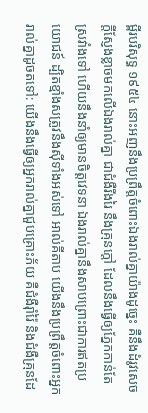ម្ពីរបរិសុទ្ធ ១៩៥៤ នោះអញនឹងប្រព្រឹត្តចំពោះឯងរាល់គ្នាយ៉ាងដូច្នេះ គឺនឹងដំរូវសេចក្ដីស្ញែងខ្លាចមកលើឯងរាល់គ្នា ជាជំងឺរីងរៃ នឹងគ្រុនក្តៅ ដែលនឹងធ្វើឲ្យភ្នែកកាន់តែស្រវាំងទៅ ហើយនឹងនាំឲ្យមានចិត្តវេទនា ឯងរាល់គ្នានឹងសាបព្រោះជាការឥតប្រយោជន៍ ដ្បិតខ្មាំងសត្រូវនឹងស៊ីទាំងអស់ទៅ អាល់គីតាប យើងនឹងប្រព្រឹត្តចំពោះអ្នករាល់គ្នាដូចតទៅ: យើងនឹងធ្វើឲ្យអ្នករាល់គ្នាជួបគ្រោះភ័យ គឺជំងឺរ៉ាំរ៉ៃ និងជំងឺគ្រុនដែ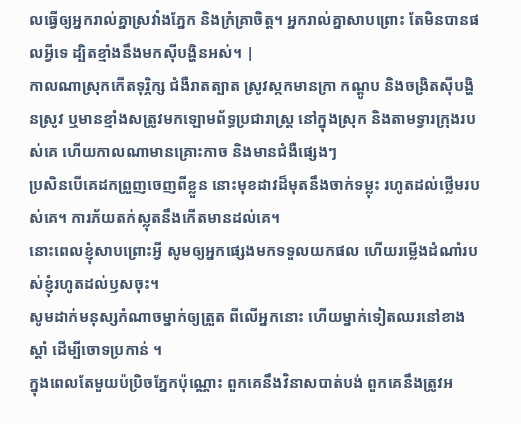លធ្វើឲ្យអ្នករាល់គ្នាស្រវាំងភ្នែក និងក្រំគ្រាចិត្ត។ អ្នករាល់គ្នាសាបព្រោះ តែមិនបានផលអ្វីទេ ដ្បិតខ្មាំងនឹងមកស៊ីបង្ហិនអស់។ |
កាលណាស្រុកកើតទុរ្ភិក្ស ជំងឺរាតត្បាត ស្រូវស្កកមានក្រា កណ្ដូប និងចង្រិតស៊ីបង្ហិនស្រូវ ឬមានខ្មាំងសត្រូវមកឡោមព័ទ្ធប្រជារាស្ត្រ នៅក្នុងស្រុក និងតាមទ្វារក្រុងរបស់គេ ហើយកាលណាមានគ្រោះកាច និងមានជំងឺផ្សេងៗ
ប្រសិនបើគេដកព្រួញចេញពីខ្លួន នោះមុខដាវដ៏មុតនឹងចាក់ទម្លុះ រហូតដល់ថ្លើមរបស់គេ។ ការភ័យតក់ស្លុតនឹងកើតមានដល់គេ។
នោះពេលខ្ញុំសាបព្រោះអ្វី សូមឲ្យអ្នកផ្សេងមកទទួលយកផល ហើយរម្លើងដំណាំរបស់ខ្ញុំរហូតដល់ឫសចុះ។
សូមដាក់មនុស្សកំណាចម្នាក់ឲ្យត្រួត ពីលើអ្នកនោះ ហើយម្នាក់ទៀតឈរនៅខាងស្ដាំ ដើម្បីចោទប្រកាន់ ។
ក្នុងពេលតែមួយប៉ប្រិចភ្នែកប៉ុណ្ណោះ ពួកគេនឹងវិនាសបាត់បង់ ពួកគេនឹងត្រូវអ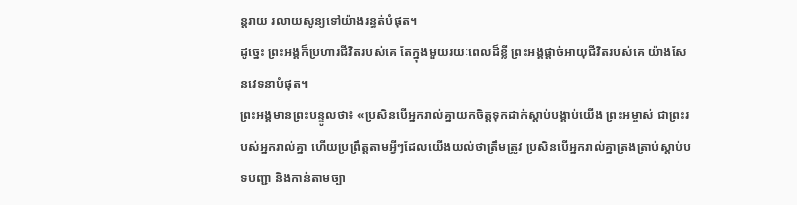ន្តរាយ រលាយសូន្យទៅយ៉ាងរន្ធត់បំផុត។
ដូច្នេះ ព្រះអង្គក៏ប្រហារជីវិតរបស់គេ តែក្នុងមួយរយៈពេលដ៏ខ្លី ព្រះអង្គផ្ដាច់អាយុជីវិតរបស់គេ យ៉ាងសែនវេទនាបំផុត។
ព្រះអង្គមានព្រះបន្ទូលថា៖ «ប្រសិនបើអ្នករាល់គ្នាយកចិត្តទុកដាក់ស្ដាប់បង្គាប់យើង ព្រះអម្ចាស់ ជាព្រះរបស់អ្នករាល់គ្នា ហើយប្រព្រឹត្តតាមអ្វីៗដែលយើងយល់ថាត្រឹមត្រូវ ប្រសិនបើអ្នករាល់គ្នាត្រងត្រាប់ស្ដាប់បទបញ្ជា និងកាន់តាមច្បា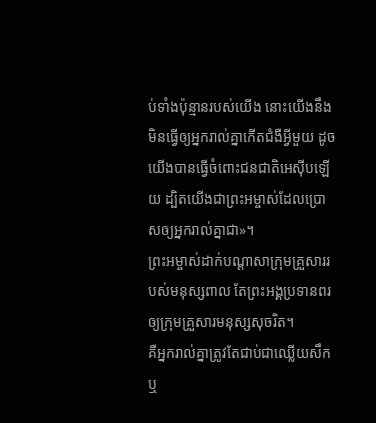ប់ទាំងប៉ុន្មានរបស់យើង នោះយើងនឹងមិនធ្វើឲ្យអ្នករាល់គ្នាកើតជំងឺអ្វីមួយ ដូចយើងបានធ្វើចំពោះជនជាតិអេស៊ីបឡើយ ដ្បិតយើងជាព្រះអម្ចាស់ដែលប្រោសឲ្យអ្នករាល់គ្នាជា»។
ព្រះអម្ចាស់ដាក់បណ្ដាសាក្រុមគ្រួសាររបស់មនុស្សពាល តែព្រះអង្គប្រទានពរឲ្យក្រុមគ្រួសារមនុស្សសុចរិត។
គឺអ្នករាល់គ្នាត្រូវតែជាប់ជាឈ្លើយសឹក ឬ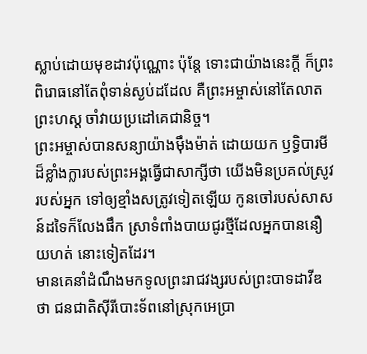ស្លាប់ដោយមុខដាវប៉ុណ្ណោះ ប៉ុន្តែ ទោះជាយ៉ាងនេះក្ដី ក៏ព្រះពិរោធនៅតែពុំទាន់ស្ងប់ដដែល គឺព្រះអម្ចាស់នៅតែលាតព្រះហស្ដ ចាំវាយប្រដៅគេជានិច្ច។
ព្រះអម្ចាស់បានសន្យាយ៉ាងម៉ឹងម៉ាត់ ដោយយក ឫទ្ធិបារមីដ៏ខ្លាំងក្លារបស់ព្រះអង្គធ្វើជាសាក្សីថា យើងមិនប្រគល់ស្រូវរបស់អ្នក ទៅឲ្យខ្មាំងសត្រូវទៀតឡើយ កូនចៅរបស់សាសន៍ដទៃក៏លែងផឹក ស្រាទំពាំងបាយជូរថ្មីដែលអ្នកបាននឿយហត់ នោះទៀតដែរ។
មានគេនាំដំណឹងមកទូលព្រះរាជវង្សរបស់ព្រះបាទដាវីឌថា ជនជាតិស៊ីរីបោះទ័ពនៅស្រុកអេប្រា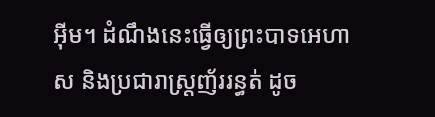អ៊ីម។ ដំណឹងនេះធ្វើឲ្យព្រះបាទអេហាស និងប្រជារាស្ត្រញ័ររន្ធត់ ដូច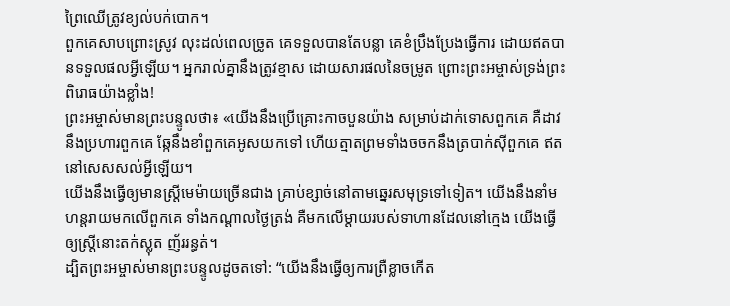ព្រៃឈើត្រូវខ្យល់បក់បោក។
ពួកគេសាបព្រោះស្រូវ លុះដល់ពេលច្រូត គេទទួលបានតែបន្លា គេខំប្រឹងប្រែងធ្វើការ ដោយឥតបានទទួលផលអ្វីឡើយ។ អ្នករាល់គ្នានឹងត្រូវខ្មាស ដោយសារផលនៃចម្រូត ព្រោះព្រះអម្ចាស់ទ្រង់ព្រះពិរោធយ៉ាងខ្លាំង!
ព្រះអម្ចាស់មានព្រះបន្ទូលថា៖ «យើងនឹងប្រើគ្រោះកាចបួនយ៉ាង សម្រាប់ដាក់ទោសពួកគេ គឺដាវនឹងប្រហារពួកគេ ឆ្កែនឹងខាំពួកគេអូសយកទៅ ហើយត្មាតព្រមទាំងចចកនឹងត្របាក់ស៊ីពួកគេ ឥតនៅសេសសល់អ្វីឡើយ។
យើងនឹងធ្វើឲ្យមានស្ត្រីមេម៉ាយច្រើនជាង គ្រាប់ខ្សាច់នៅតាមឆ្នេរសមុទ្រទៅទៀត។ យើងនឹងនាំមហន្តរាយមកលើពួកគេ ទាំងកណ្ដាលថ្ងៃត្រង់ គឺមកលើម្ដាយរបស់ទាហានដែលនៅក្មេង យើងធ្វើឲ្យស្ត្រីនោះតក់ស្លុត ញ័ររន្ធត់។
ដ្បិតព្រះអម្ចាស់មានព្រះបន្ទូលដូចតទៅ: “យើងនឹងធ្វើឲ្យការព្រឺខ្លាចកើត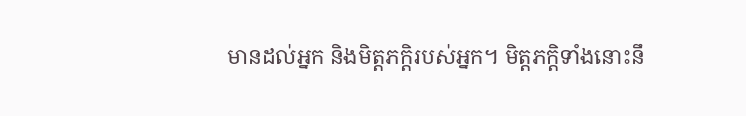មានដល់អ្នក និងមិត្តភក្ដិរបស់អ្នក។ មិត្តភក្ដិទាំងនោះនឹ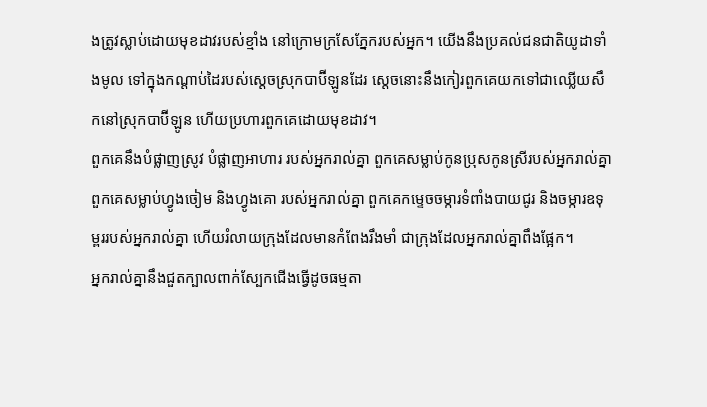ងត្រូវស្លាប់ដោយមុខដាវរបស់ខ្មាំង នៅក្រោមក្រសែភ្នែករបស់អ្នក។ យើងនឹងប្រគល់ជនជាតិយូដាទាំងមូល ទៅក្នុងកណ្ដាប់ដៃរបស់ស្ដេចស្រុកបាប៊ីឡូនដែរ ស្ដេចនោះនឹងកៀរពួកគេយកទៅជាឈ្លើយសឹកនៅស្រុកបាប៊ីឡូន ហើយប្រហារពួកគេដោយមុខដាវ។
ពួកគេនឹងបំផ្លាញស្រូវ បំផ្លាញអាហារ របស់អ្នករាល់គ្នា ពួកគេសម្លាប់កូនប្រុសកូនស្រីរបស់អ្នករាល់គ្នា ពួកគេសម្លាប់ហ្វូងចៀម និងហ្វូងគោ របស់អ្នករាល់គ្នា ពួកគេកម្ទេចចម្ការទំពាំងបាយជូរ និងចម្ការឧទុម្ពររបស់អ្នករាល់គ្នា ហើយរំលាយក្រុងដែលមានកំពែងរឹងមាំ ជាក្រុងដែលអ្នករាល់គ្នាពឹងផ្អែក។
អ្នករាល់គ្នានឹងជួតក្បាលពាក់ស្បែកជើងធ្វើដូចធម្មតា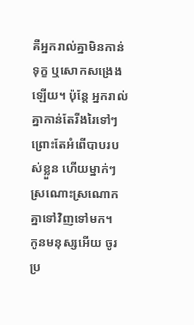គឺអ្នករាល់គ្នាមិនកាន់ទុក្ខ ឬសោកសង្រេងឡើយ។ ប៉ុន្តែ អ្នករាល់គ្នាកាន់តែរីងរៃទៅៗ ព្រោះតែអំពើបាបរបស់ខ្លួន ហើយម្នាក់ៗស្រណោះស្រណោកគ្នាទៅវិញទៅមក។
កូនមនុស្សអើយ ចូរប្រ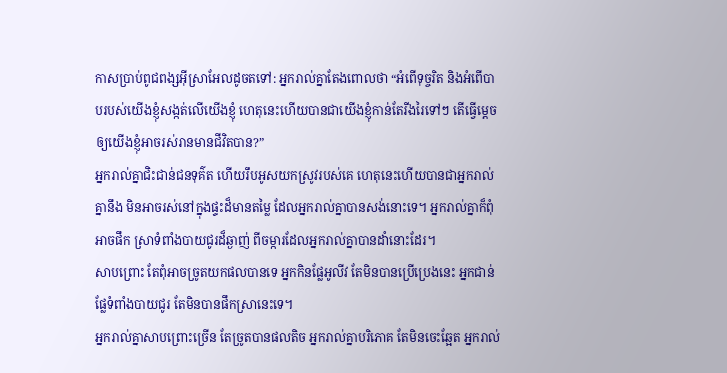កាសប្រាប់ពូជពង្សអ៊ីស្រាអែលដូចតទៅ: អ្នករាល់គ្នាតែងពោលថា “អំពើទុច្ចរិត និងអំពើបាបរបស់យើងខ្ញុំសង្កត់លើយើងខ្ញុំ ហេតុនេះហើយបានជាយើងខ្ញុំកាន់តែរីងរៃទៅៗ តើធ្វើម្ដេចឲ្យយើងខ្ញុំអាចរស់រានមានជីវិតបាន?”
អ្នករាល់គ្នាជិះជាន់ជនទុគ៌ត ហើយរឹបអូសយកស្រូវរបស់គេ ហេតុនេះហើយបានជាអ្នករាល់គ្នានឹង មិនអាចរស់នៅក្នុងផ្ទះដ៏មានតម្លៃ ដែលអ្នករាល់គ្នាបានសង់នោះទេ។ អ្នករាល់គ្នាក៏ពុំអាចផឹក ស្រាទំពាំងបាយជូរដ៏ឆ្ងាញ់ ពីចម្ការដែលអ្នករាល់គ្នាបានដាំនោះដែរ។
សាបព្រោះ តែពុំអាចច្រូតយកផលបានទេ អ្នកកិនផ្លែអូលីវ តែមិនបានប្រើប្រេងនេះ អ្នកជាន់ផ្លែទំពាំងបាយជូរ តែមិនបានផឹកស្រានេះទេ។
អ្នករាល់គ្នាសាបព្រោះច្រើន តែច្រូតបានផលតិច អ្នករាល់គ្នាបរិភោគ តែមិនចេះឆ្អែត អ្នករាល់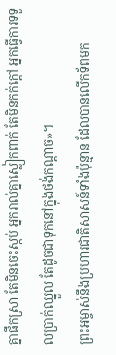គ្នាផឹកស្រា តែមិនចេះស្កប់ អ្នករាល់គ្នាស្លៀកពាក់ តែមិនកក់ក្ដៅ អ្នកធ្វើការទទួលប្រាក់ឈ្នួល តែដូចជាទុកនៅក្នុងថង់កណ្ដាច»។
ព្រះអម្ចាស់នឹងប្រហារជាតិសាសន៍ទាំងប៉ុន្មាន ដែលបានលើកទ័ពមក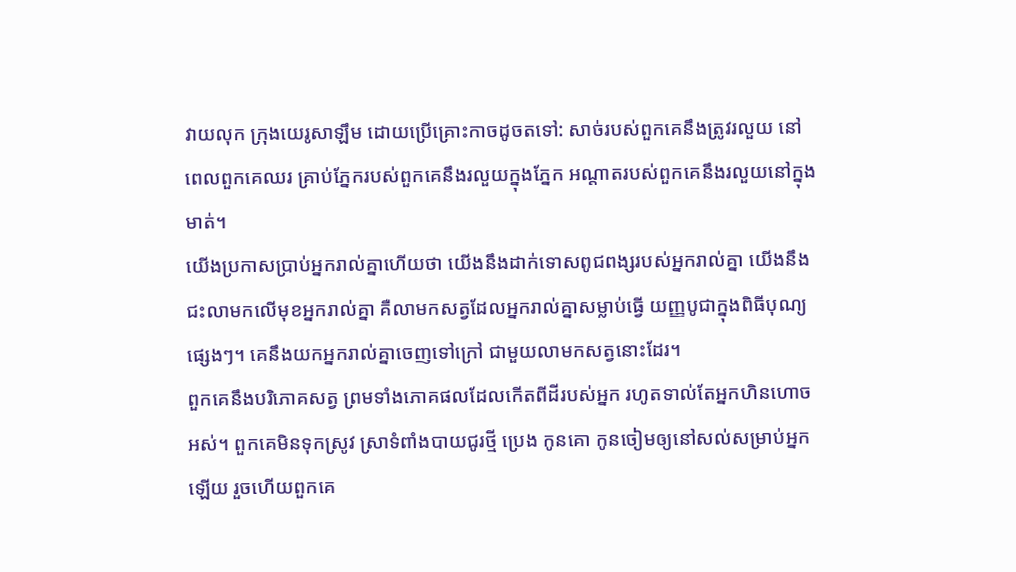វាយលុក ក្រុងយេរូសាឡឹម ដោយប្រើគ្រោះកាចដូចតទៅ: សាច់របស់ពួកគេនឹងត្រូវរលួយ នៅពេលពួកគេឈរ គ្រាប់ភ្នែករបស់ពួកគេនឹងរលួយក្នុងភ្នែក អណ្ដាតរបស់ពួកគេនឹងរលួយនៅក្នុងមាត់។
យើងប្រកាសប្រាប់អ្នករាល់គ្នាហើយថា យើងនឹងដាក់ទោសពូជពង្សរបស់អ្នករាល់គ្នា យើងនឹងជះលាមកលើមុខអ្នករាល់គ្នា គឺលាមកសត្វដែលអ្នករាល់គ្នាសម្លាប់ធ្វើ យញ្ញបូជាក្នុងពិធីបុណ្យផ្សេងៗ។ គេនឹងយកអ្នករាល់គ្នាចេញទៅក្រៅ ជាមួយលាមកសត្វនោះដែរ។
ពួកគេនឹងបរិភោគសត្វ ព្រមទាំងភោគផលដែលកើតពីដីរបស់អ្នក រហូតទាល់តែអ្នកហិនហោចអស់។ ពួកគេមិនទុកស្រូវ ស្រាទំពាំងបាយជូរថ្មី ប្រេង កូនគោ កូនចៀមឲ្យនៅសល់សម្រាប់អ្នកឡើយ រួចហើយពួកគេ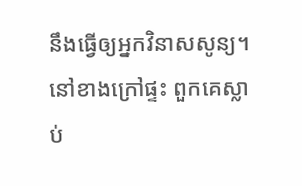នឹងធ្វើឲ្យអ្នកវិនាសសូន្យ។
នៅខាងក្រៅផ្ទះ ពួកគេស្លាប់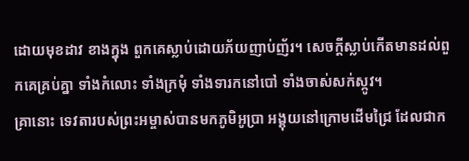ដោយមុខដាវ ខាងក្នុង ពួកគេស្លាប់ដោយភ័យញាប់ញ័រ។ សេចក្ដីស្លាប់កើតមានដល់ពួកគេគ្រប់គ្នា ទាំងកំលោះ ទាំងក្រមុំ ទាំងទារកនៅបៅ ទាំងចាស់សក់ស្កូវ។
គ្រានោះ ទេវតារបស់ព្រះអម្ចាស់បានមកភូមិអូប្រា អង្គុយនៅក្រោមដើមជ្រៃ ដែលជាក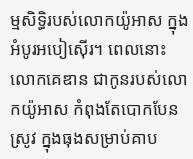ម្មសិទ្ធិរបស់លោកយ៉ូអាស ក្នុងអំបូរអបៀស៊ើរ។ ពេលនោះ លោកគេឌាន ជាកូនរបស់លោកយ៉ូអាស កំពុងតែបោកបែនស្រូវ ក្នុងធុងសម្រាប់គាប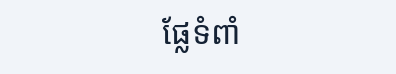ផ្លែទំពាំ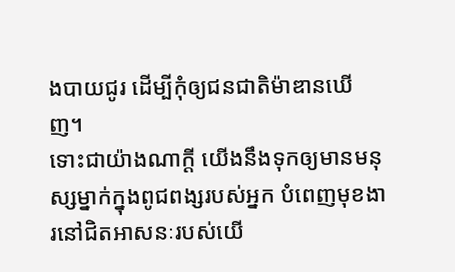ងបាយជូរ ដើម្បីកុំឲ្យជនជាតិម៉ាឌានឃើញ។
ទោះជាយ៉ាងណាក្ដី យើងនឹងទុកឲ្យមានមនុស្សម្នាក់ក្នុងពូជពង្សរបស់អ្នក បំពេញមុខងារនៅជិតអាសនៈរបស់យើ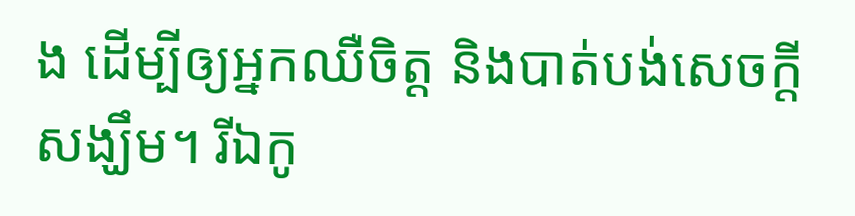ង ដើម្បីឲ្យអ្នកឈឺចិត្ត និងបាត់បង់សេចក្ដីសង្ឃឹម។ រីឯកូ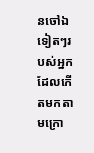នចៅឯទៀតៗរបស់អ្នកដែលកើតមកតាមក្រោ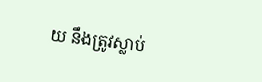យ នឹងត្រូវស្លាប់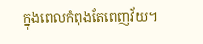ក្នុងពេលកំពុងតែពេញវ័យ។